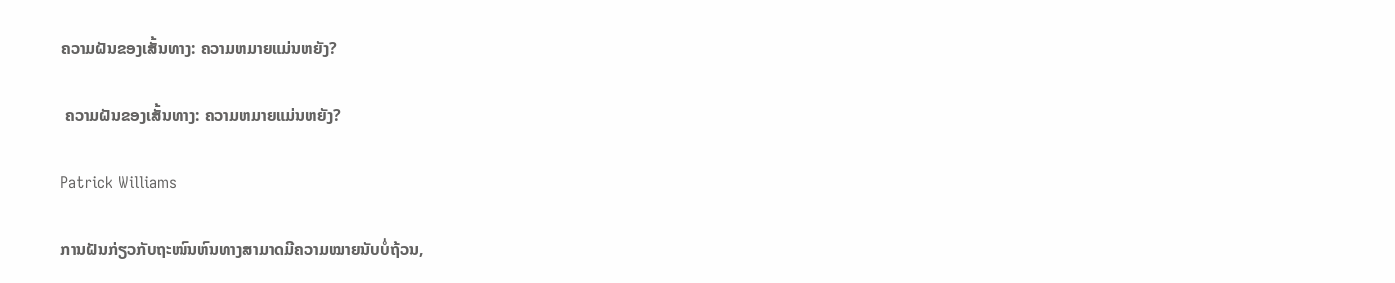ຄວາມຝັນຂອງເສັ້ນທາງ: ຄວາມຫມາຍແມ່ນຫຍັງ?

 ຄວາມຝັນຂອງເສັ້ນທາງ: ຄວາມຫມາຍແມ່ນຫຍັງ?

Patrick Williams

ການຝັນກ່ຽວກັບຖະໜົນຫົນທາງສາມາດມີຄວາມໝາຍນັບບໍ່ຖ້ວນ,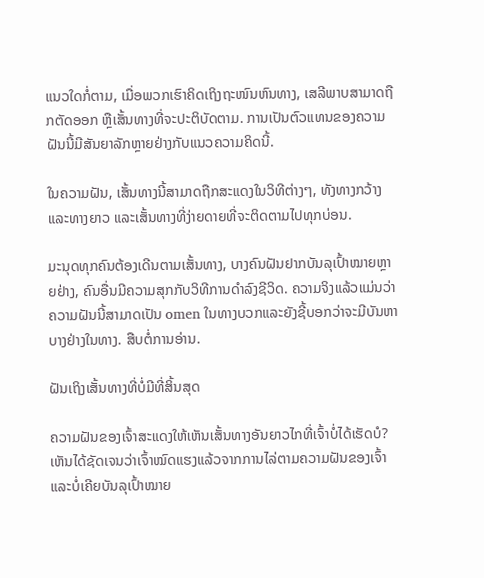ແນວໃດກໍ່ຕາມ, ເມື່ອພວກເຮົາຄິດເຖິງຖະໜົນຫົນທາງ, ເສລີພາບສາມາດຖືກຕັດອອກ ຫຼືເສັ້ນທາງທີ່ຈະປະຕິບັດຕາມ. ການເປັນຕົວແທນຂອງຄວາມຝັນນີ້ມີສັນຍາລັກຫຼາຍຢ່າງກັບແນວຄວາມຄິດນີ້.

ໃນຄວາມຝັນ, ເສັ້ນທາງນີ້ສາມາດຖືກສະແດງໃນວິທີຕ່າງໆ, ທັງທາງກວ້າງ ແລະທາງຍາວ ແລະເສັ້ນທາງທີ່ງ່າຍດາຍທີ່ຈະຕິດຕາມໄປທຸກບ່ອນ.

ມະນຸດທຸກຄົນຕ້ອງເດີນຕາມເສັ້ນທາງ, ບາງຄົນຝັນຢາກບັນລຸເປົ້າໝາຍຫຼາຍຢ່າງ, ຄົນອື່ນມີຄວາມສຸກກັບວິທີການດຳລົງຊີວິດ. ຄວາມຈິງແລ້ວແມ່ນວ່າຄວາມຝັນນີ້ສາມາດເປັນ omen ໃນທາງບວກແລະຍັງຊີ້ບອກວ່າຈະມີບັນຫາບາງຢ່າງໃນທາງ. ສືບຕໍ່ການອ່ານ.

ຝັນເຖິງເສັ້ນທາງທີ່ບໍ່ມີທີ່ສິ້ນສຸດ

ຄວາມຝັນຂອງເຈົ້າສະແດງໃຫ້ເຫັນເສັ້ນທາງອັນຍາວໄກທີ່ເຈົ້າບໍ່ໄດ້ເຮັດບໍ? ເຫັນໄດ້ຊັດເຈນວ່າເຈົ້າໝົດແຮງແລ້ວຈາກການໄລ່ຕາມຄວາມຝັນຂອງເຈົ້າ ແລະບໍ່ເຄີຍບັນລຸເປົ້າໝາຍ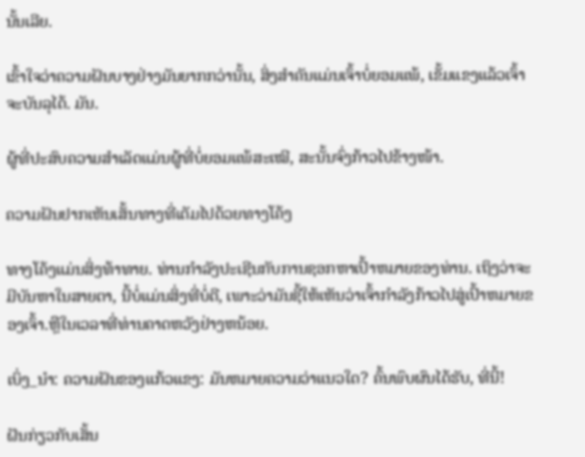ນັ້ນເລີຍ.

ເຂົ້າໃຈວ່າຄວາມຝັນບາງຢ່າງມັນຍາກກວ່ານັ້ນ, ສິ່ງສຳຄັນແມ່ນເຈົ້າບໍ່ຍອມແພ້, ເຂັ້ມແຂງແລ້ວເຈົ້າຈະບັນລຸໄດ້. ມັນ.

ຜູ້ທີ່ປະສົບຄວາມສຳເລັດແມ່ນຜູ້ທີ່ບໍ່ຍອມແພ້ສະເໝີ, ສະນັ້ນຈົ່ງກ້າວໄປຂ້າງໜ້າ.

ຄວາມຝັນຢາກເຫັນເສັ້ນທາງທີ່ເຕັມໄປດ້ວຍທາງໂຄ້ງ

ທາງໂຄ້ງແມ່ນສິ່ງທ້າທາຍ. ທ່ານກໍາລັງປະເຊີນກັບການຊອກຫາເປົ້າຫມາຍຂອງທ່ານ. ເຖິງວ່າຈະມີບັນຫາໃນສາຍຕາ, ນີ້ບໍ່ແມ່ນສິ່ງທີ່ບໍ່ດີ, ເພາະວ່າມັນຊີ້ໃຫ້ເຫັນວ່າເຈົ້າກໍາລັງກ້າວໄປສູ່ເປົ້າຫມາຍຂອງເຈົ້າ.ຫຼືໃນເວລາທີ່ທ່ານຄາດຫວັງຢ່າງຫນ້ອຍ.

ເບິ່ງ_ນຳ: ຄວາມຝັນຂອງແກ້ວແຂງ: ມັນຫມາຍຄວາມວ່າແນວໃດ? ຄົ້ນພົບຜົນໄດ້ຮັບ, ທີ່ນີ້!

ຝັນກ່ຽວກັບເສັ້ນ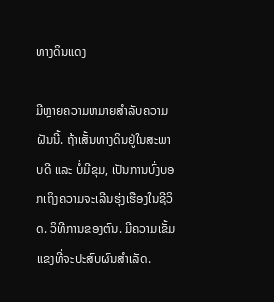ທາງດິນແດງ

ມີຫຼາຍຄວາມຫມາຍສໍາລັບຄວາມຝັນນີ້. ຖ້າເສັ້ນທາງດິນຢູ່ໃນສະພາບດີ ແລະ ບໍ່ມີຂຸມ, ເປັນການບົ່ງບອກເຖິງຄວາມຈະເລີນຮຸ່ງເຮືອງໃນຊີວິດ. ວິທີການຂອງຕົນ. ມີຄວາມເຂັ້ມແຂງທີ່ຈະປະສົບຜົນສໍາເລັດ.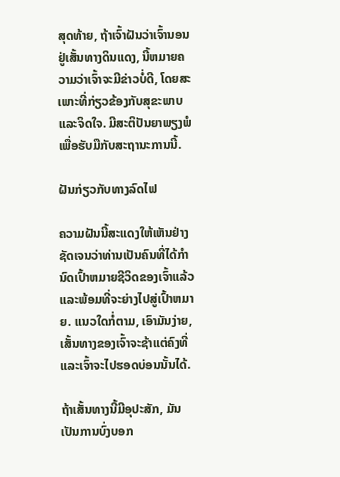ສຸດທ້າຍ, ຖ້າເຈົ້າຝັນວ່າເຈົ້ານອນຢູ່ເສັ້ນທາງດິນແດງ, ນີ້ຫມາຍຄວາມວ່າເຈົ້າຈະມີຂ່າວບໍ່ດີ, ໂດຍສະເພາະທີ່ກ່ຽວຂ້ອງກັບສຸຂະພາບແລະຈິດໃຈ. ມີສະຕິປັນຍາພຽງພໍເພື່ອຮັບມືກັບສະຖານະການນີ້.

ຝັນກ່ຽວກັບທາງລົດໄຟ

ຄວາມຝັນນີ້ສະແດງໃຫ້ເຫັນຢ່າງຊັດເຈນວ່າທ່ານເປັນຄົນທີ່ໄດ້ກໍານົດເປົ້າຫມາຍຊີວິດຂອງເຈົ້າແລ້ວແລະພ້ອມທີ່ຈະຍ່າງໄປສູ່ເປົ້າຫມາຍ. ແນວໃດກໍ່ຕາມ, ເອົາມັນງ່າຍ, ເສັ້ນທາງຂອງເຈົ້າຈະຊ້າແຕ່ຄົງທີ່ ແລະເຈົ້າຈະໄປຮອດບ່ອນນັ້ນໄດ້.

ຖ້າເສັ້ນທາງນີ້ມີອຸປະສັກ, ມັນເປັນການບົ່ງບອກ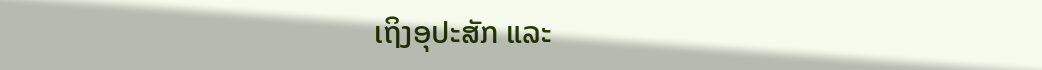ເຖິງອຸປະສັກ ແລະ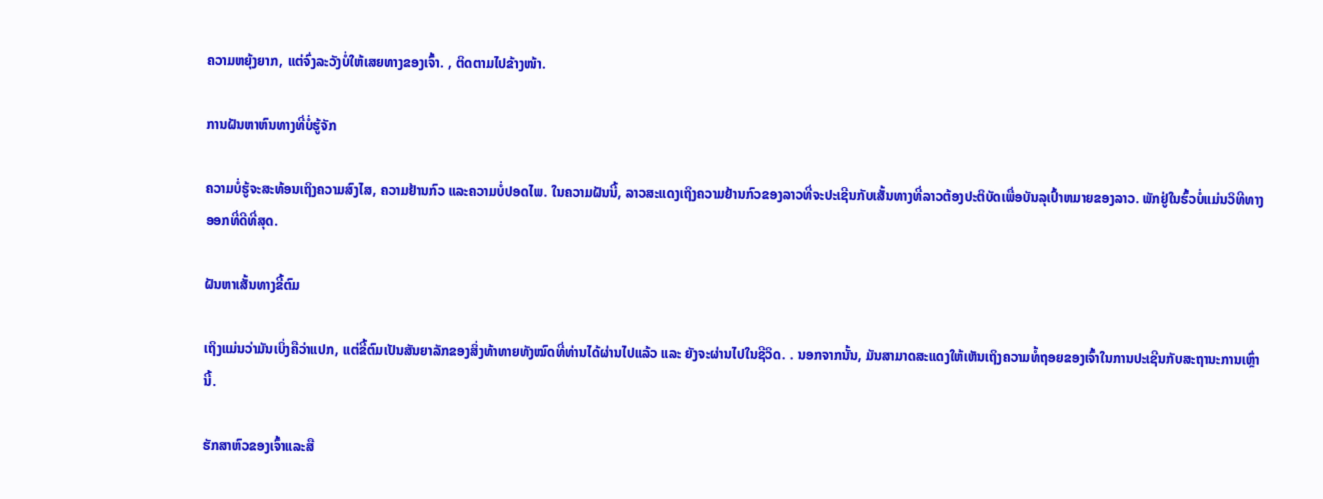ຄວາມຫຍຸ້ງຍາກ, ແຕ່ຈົ່ງລະວັງບໍ່ໃຫ້ເສຍທາງຂອງເຈົ້າ. , ຕິດຕາມໄປຂ້າງໜ້າ.

ການຝັນຫາຫົນທາງທີ່ບໍ່ຮູ້ຈັກ

ຄວາມບໍ່ຮູ້ຈະສະທ້ອນເຖິງຄວາມສົງໄສ, ຄວາມຢ້ານກົວ ແລະຄວາມບໍ່ປອດໄພ. ໃນຄວາມຝັນນີ້, ລາວສະແດງເຖິງຄວາມຢ້ານກົວຂອງລາວທີ່ຈະປະເຊີນກັບເສັ້ນທາງທີ່ລາວຕ້ອງປະຕິບັດເພື່ອບັນລຸເປົ້າຫມາຍຂອງລາວ. ພັກຢູ່ໃນຮົ້ວບໍ່ແມ່ນວິທີທາງອອກທີ່ດີທີ່ສຸດ.

ຝັນຫາເສັ້ນທາງຂີ້ຕົມ

ເຖິງແມ່ນວ່າມັນເບິ່ງຄືວ່າແປກ, ແຕ່ຂີ້ຕົມເປັນສັນຍາລັກຂອງສິ່ງທ້າທາຍທັງໝົດທີ່ທ່ານໄດ້ຜ່ານໄປແລ້ວ ແລະ ຍັງຈະຜ່ານໄປໃນຊີວິດ. . ນອກຈາກນັ້ນ, ມັນສາມາດສະແດງໃຫ້ເຫັນເຖິງຄວາມທໍ້ຖອຍຂອງເຈົ້າໃນການປະເຊີນກັບສະຖານະການເຫຼົ່ານີ້.

ຮັກສາຫົວຂອງເຈົ້າແລະສື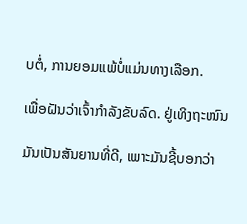ບຕໍ່, ການຍອມແພ້ບໍ່ແມ່ນທາງເລືອກ.

ເພື່ອຝັນວ່າເຈົ້າກໍາລັງຂັບລົດ. ຢູ່ເທິງຖະໜົນ

ມັນເປັນສັນຍານທີ່ດີ, ເພາະມັນຊີ້ບອກວ່າ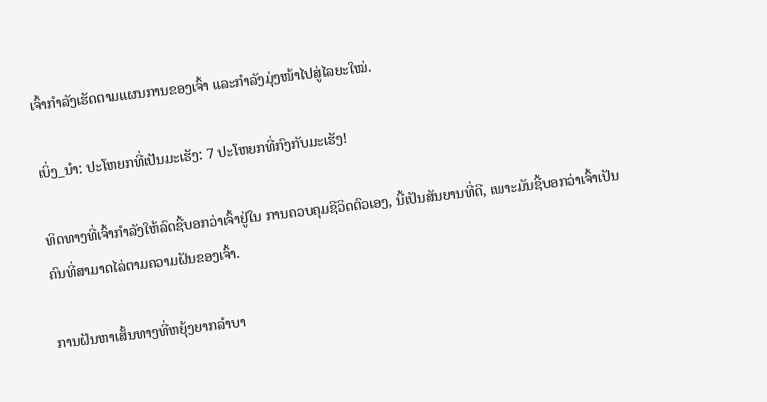ເຈົ້າກຳລັງເຮັດຕາມແຜນການຂອງເຈົ້າ ແລະກຳລັງມຸ່ງໜ້າໄປສູ່ໄລຍະໃໝ່.

ເບິ່ງ_ນຳ: ປະໂຫຍກທີ່ເປັນມະເຮັງ: 7 ປະໂຫຍກທີ່ກົງກັບມະເຮັງ!

ທິດທາງທີ່ເຈົ້າກຳລັງໃຫ້ລົດຊີ້ບອກວ່າເຈົ້າຢູ່ໃນ ການຄວບຄຸມຊີວິດຕົວເອງ, ນີ້ເປັນສັນຍານທີ່ດີ, ເພາະມັນຊີ້ບອກວ່າເຈົ້າເປັນຄົນທີ່ສາມາດໄລ່ຕາມຄວາມຝັນຂອງເຈົ້າ.

ການຝັນຫາເສັ້ນທາງທີ່ຫຍຸ້ງຍາກລຳບາ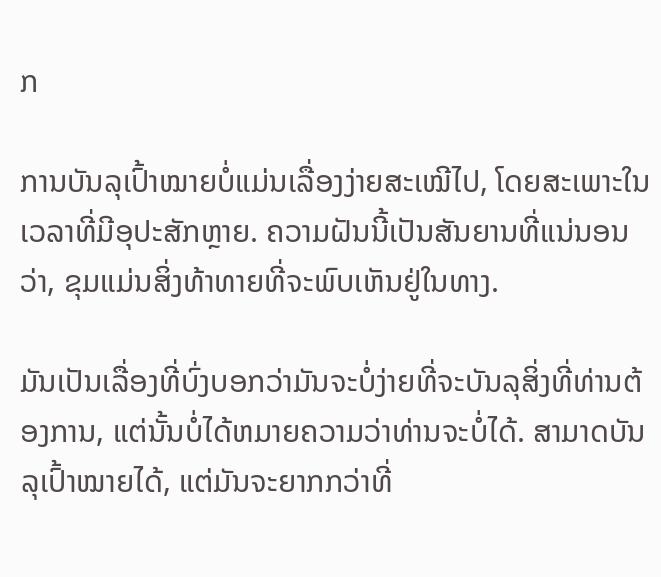ກ

ການບັນລຸເປົ້າໝາຍບໍ່ແມ່ນເລື່ອງງ່າຍສະເໝີໄປ, ໂດຍສະເພາະໃນເວລາທີ່ມີອຸປະສັກຫຼາຍ. ຄວາມຝັນນີ້ເປັນສັນຍານທີ່ແນ່ນອນວ່າ, ຂຸມແມ່ນສິ່ງທ້າທາຍທີ່ຈະພົບເຫັນຢູ່ໃນທາງ.

ມັນເປັນເລື່ອງທີ່ບົ່ງບອກວ່າມັນຈະບໍ່ງ່າຍທີ່ຈະບັນລຸສິ່ງທີ່ທ່ານຕ້ອງການ, ແຕ່ນັ້ນບໍ່ໄດ້ຫມາຍຄວາມວ່າທ່ານຈະບໍ່ໄດ້. ສາມາດບັນລຸເປົ້າໝາຍໄດ້, ແຕ່ມັນຈະຍາກກວ່າທີ່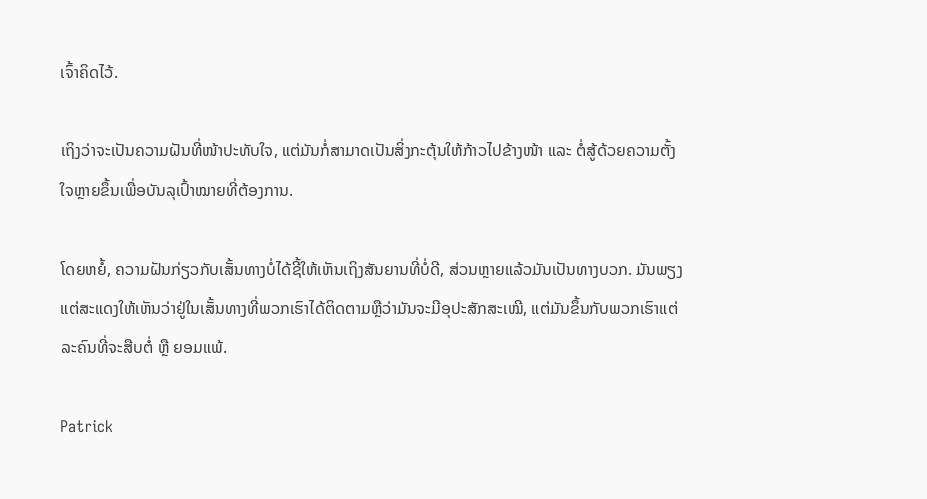ເຈົ້າຄິດໄວ້.

ເຖິງວ່າຈະເປັນຄວາມຝັນທີ່ໜ້າປະທັບໃຈ, ແຕ່ມັນກໍ່ສາມາດເປັນສິ່ງກະຕຸ້ນໃຫ້ກ້າວໄປຂ້າງໜ້າ ແລະ ຕໍ່ສູ້ດ້ວຍຄວາມຕັ້ງໃຈຫຼາຍຂຶ້ນເພື່ອບັນລຸເປົ້າໝາຍທີ່ຕ້ອງການ.

ໂດຍຫຍໍ້, ຄວາມຝັນກ່ຽວກັບເສັ້ນທາງບໍ່ໄດ້ຊີ້ໃຫ້ເຫັນເຖິງສັນຍານທີ່ບໍ່ດີ, ສ່ວນຫຼາຍແລ້ວມັນເປັນທາງບວກ. ມັນພຽງແຕ່ສະແດງໃຫ້ເຫັນວ່າຢູ່ໃນເສັ້ນທາງທີ່ພວກເຮົາໄດ້ຕິດຕາມຫຼືວ່າມັນຈະມີອຸປະສັກສະເໝີ, ແຕ່ມັນຂຶ້ນກັບພວກເຮົາແຕ່ລະຄົນທີ່ຈະສືບຕໍ່ ຫຼື ຍອມແພ້.

Patrick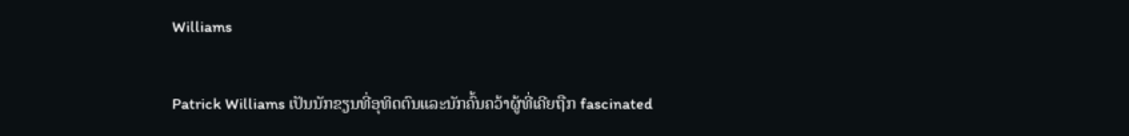Williams

Patrick Williams ເປັນນັກຂຽນທີ່ອຸທິດຕົນແລະນັກຄົ້ນຄວ້າຜູ້ທີ່ເຄີຍຖືກ fascinated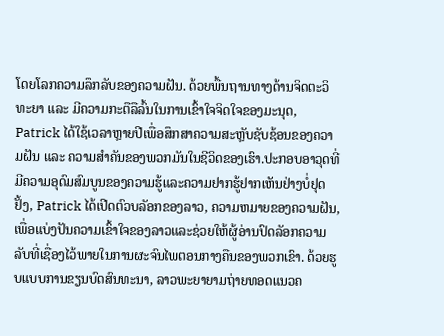ໂດຍໂລກຄວາມລຶກລັບຂອງຄວາມຝັນ. ດ້ວຍພື້ນຖານທາງດ້ານຈິດຕະວິທະຍາ ແລະ ມີຄວາມກະຕືລືລົ້ນໃນການເຂົ້າໃຈຈິດໃຈຂອງມະນຸດ, Patrick ໄດ້ໃຊ້ເວລາຫຼາຍປີເພື່ອສຶກສາຄວາມສະຫຼັບຊັບຊ້ອນຂອງຄວາມຝັນ ແລະ ຄວາມສຳຄັນຂອງພວກມັນໃນຊີວິດຂອງເຮົາ.ປະກອບອາວຸດທີ່ມີຄວາມອຸດົມສົມບູນຂອງຄວາມຮູ້ແລະຄວາມຢາກຮູ້ຢາກເຫັນຢ່າງບໍ່ຢຸດຢັ້ງ, Patrick ໄດ້ເປີດຕົວບລັອກຂອງລາວ, ຄວາມຫມາຍຂອງຄວາມຝັນ, ເພື່ອແບ່ງປັນຄວາມເຂົ້າໃຈຂອງລາວແລະຊ່ວຍໃຫ້ຜູ້ອ່ານປົດລັອກຄວາມລັບທີ່ເຊື່ອງໄວ້ພາຍໃນການຜະຈົນໄພຕອນກາງຄືນຂອງພວກເຂົາ. ດ້ວຍຮູບແບບການຂຽນບົດສົນທະນາ, ລາວພະຍາຍາມຖ່າຍທອດແນວຄ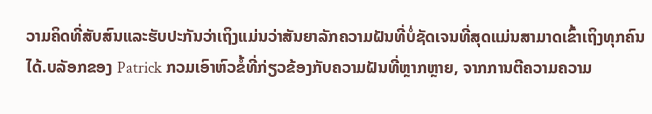ວາມຄິດທີ່ສັບສົນແລະຮັບປະກັນວ່າເຖິງແມ່ນວ່າສັນຍາລັກຄວາມຝັນທີ່ບໍ່ຊັດເຈນທີ່ສຸດແມ່ນສາມາດເຂົ້າເຖິງທຸກຄົນໄດ້.ບລັອກຂອງ Patrick ກວມເອົາຫົວຂໍ້ທີ່ກ່ຽວຂ້ອງກັບຄວາມຝັນທີ່ຫຼາກຫຼາຍ, ຈາກການຕີຄວາມຄວາມ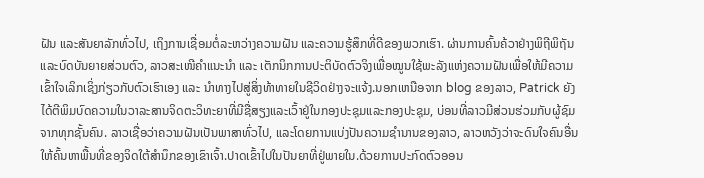ຝັນ ແລະສັນຍາລັກທົ່ວໄປ, ເຖິງການເຊື່ອມຕໍ່ລະຫວ່າງຄວາມຝັນ ແລະຄວາມຮູ້ສຶກທີ່ດີຂອງພວກເຮົາ. ຜ່ານການຄົ້ນຄ້ວາຢ່າງພິຖີພິຖັນ ແລະບົດບັນຍາຍສ່ວນຕົວ, ລາວສະເໜີຄຳແນະນຳ ແລະ ເຕັກນິກການປະຕິບັດຕົວຈິງເພື່ອໝູນໃຊ້ພະລັງແຫ່ງຄວາມຝັນເພື່ອໃຫ້ມີຄວາມເຂົ້າໃຈເລິກເຊິ່ງກ່ຽວກັບຕົວເຮົາເອງ ແລະ ນຳທາງໄປສູ່ສິ່ງທ້າທາຍໃນຊີວິດຢ່າງຈະແຈ້ງ.ນອກເຫນືອຈາກ blog ຂອງລາວ, Patrick ຍັງໄດ້ຕີພິມບົດຄວາມໃນວາລະສານຈິດຕະວິທະຍາທີ່ມີຊື່ສຽງແລະເວົ້າຢູ່ໃນກອງປະຊຸມແລະກອງປະຊຸມ, ບ່ອນທີ່ລາວມີສ່ວນຮ່ວມກັບຜູ້ຊົມຈາກທຸກຊັ້ນຄົນ. ລາວເຊື່ອວ່າຄວາມຝັນເປັນພາສາທົ່ວໄປ, ແລະໂດຍການແບ່ງປັນຄວາມຊໍານານຂອງລາວ, ລາວຫວັງວ່າຈະດົນໃຈຄົນອື່ນໃຫ້ຄົ້ນຫາພື້ນທີ່ຂອງຈິດໃຕ້ສໍານຶກຂອງເຂົາເຈົ້າ.ປາດເຂົ້າໄປໃນປັນຍາທີ່ຢູ່ພາຍໃນ.ດ້ວຍການປະກົດຕົວອອນ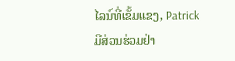ໄລນ໌ທີ່ເຂັ້ມແຂງ, Patrick ມີສ່ວນຮ່ວມຢ່າ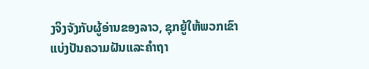ງຈິງຈັງກັບຜູ້ອ່ານຂອງລາວ, ຊຸກຍູ້ໃຫ້ພວກເຂົາແບ່ງປັນຄວາມຝັນແລະຄໍາຖາ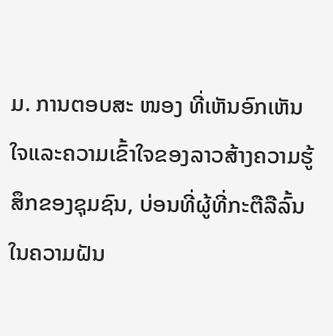ມ. ການຕອບສະ ໜອງ ທີ່ເຫັນອົກເຫັນໃຈແລະຄວາມເຂົ້າໃຈຂອງລາວສ້າງຄວາມຮູ້ສຶກຂອງຊຸມຊົນ, ບ່ອນທີ່ຜູ້ທີ່ກະຕືລືລົ້ນໃນຄວາມຝັນ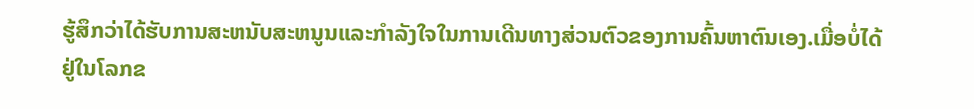ຮູ້ສຶກວ່າໄດ້ຮັບການສະຫນັບສະຫນູນແລະກໍາລັງໃຈໃນການເດີນທາງສ່ວນຕົວຂອງການຄົ້ນຫາຕົນເອງ.ເມື່ອບໍ່ໄດ້ຢູ່ໃນໂລກຂ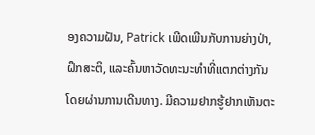ອງຄວາມຝັນ, Patrick ເພີດເພີນກັບການຍ່າງປ່າ, ຝຶກສະຕິ, ແລະຄົ້ນຫາວັດທະນະທໍາທີ່ແຕກຕ່າງກັນໂດຍຜ່ານການເດີນທາງ. ມີຄວາມຢາກຮູ້ຢາກເຫັນຕະ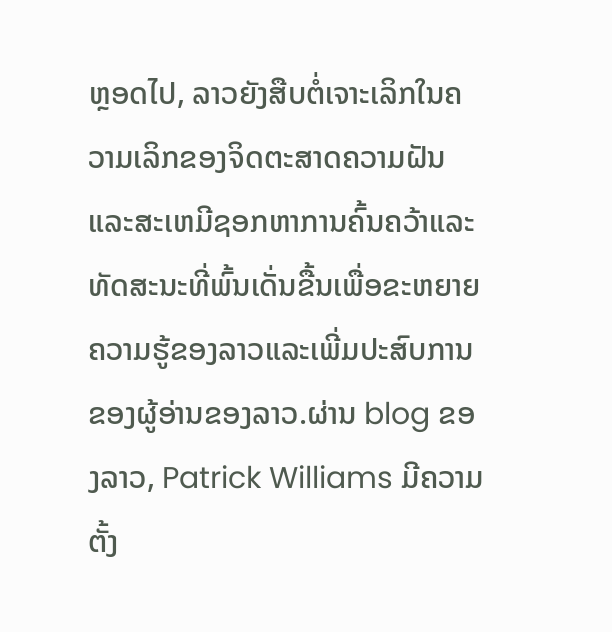ຫຼອດໄປ, ລາວຍັງສືບຕໍ່ເຈາະເລິກໃນຄວາມເລິກຂອງຈິດຕະສາດຄວາມຝັນແລະສະເຫມີຊອກຫາການຄົ້ນຄວ້າແລະທັດສະນະທີ່ພົ້ນເດັ່ນຂື້ນເພື່ອຂະຫຍາຍຄວາມຮູ້ຂອງລາວແລະເພີ່ມປະສົບການຂອງຜູ້ອ່ານຂອງລາວ.ຜ່ານ blog ຂອງລາວ, Patrick Williams ມີຄວາມຕັ້ງ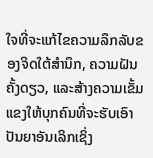ໃຈທີ່ຈະແກ້ໄຂຄວາມລຶກລັບຂອງຈິດໃຕ້ສໍານຶກ, ຄວາມຝັນຄັ້ງດຽວ, ແລະສ້າງຄວາມເຂັ້ມແຂງໃຫ້ບຸກຄົນທີ່ຈະຮັບເອົາປັນຍາອັນເລິກເຊິ່ງ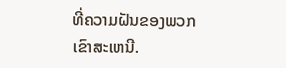ທີ່ຄວາມຝັນຂອງພວກເຂົາສະເຫນີ.